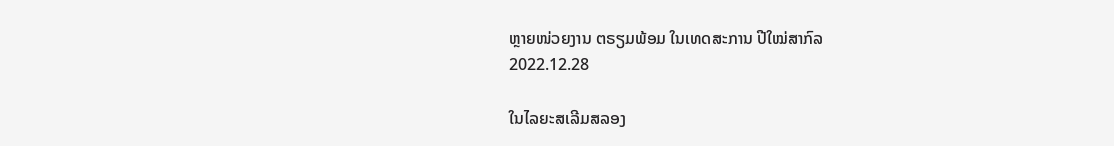ຫຼາຍໜ່ວຍງານ ຕຣຽມພ້ອມ ໃນເທດສະການ ປີໃໝ່ສາກົລ
2022.12.28

ໃນໄລຍະສເລີມສລອງ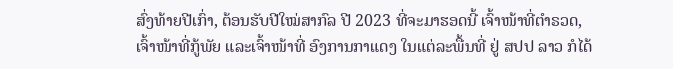ສົ່ງທ້າຍປີເກົ່າ, ຕ້ອນຮັບປີໃໝ່ສາກົລ ປີ 2023 ທີ່ຈະມາຮອດນີ້ ເຈົ້າໜ້າທີ່ຕໍາຣວດ, ເຈົ້າໜ້າທີ່ກູ້ພັຍ ແລະເຈົ້າໜ້າທີ່ ອົງການກາແດງ ໃນແຕ່ລະພື້ນທີ່ ຢູ່ ສປປ ລາວ ກໍໄດ້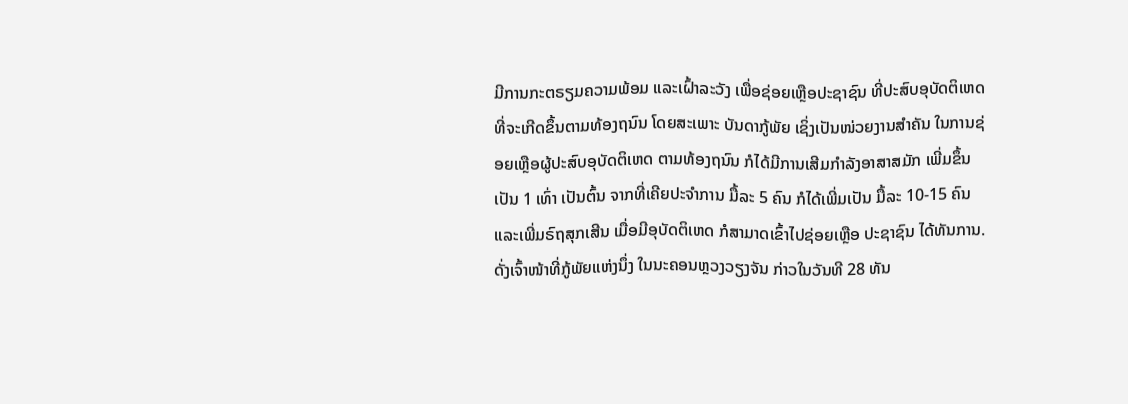ມີການກະຕຣຽມຄວາມພ້ອມ ແລະເຝົ້າລະວັງ ເພື່ອຊ່ອຍເຫຼືອປະຊາຊົນ ທີ່ປະສົບອຸບັດຕິເຫດ ທີ່ຈະເກີດຂຶ້ນຕາມທ້ອງຖນົນ ໂດຍສະເພາະ ບັນດາກູ້ພັຍ ເຊິ່ງເປັນໜ່ວຍງານສໍາຄັນ ໃນການຊ່ອຍເຫຼືອຜູ້ປະສົບອຸບັດຕິເຫດ ຕາມທ້ອງຖນົນ ກໍໄດ້ມີການເສີມກໍາລັງອາສາສມັກ ເພີ່ມຂຶ້ນເປັນ 1 ເທົ່າ ເປັນຕົ້ນ ຈາກທີ່ເຄີຍປະຈໍາການ ມື້ລະ 5 ຄົນ ກໍໄດ້ເພີ່ມເປັນ ມື້ລະ 10-15 ຄົນ ແລະເພີ່ມຣົຖສຸກເສີນ ເມື່ອມີອຸບັດຕິເຫດ ກໍສາມາດເຂົ້າໄປຊ່ອຍເຫຼືອ ປະຊາຊົນ ໄດ້ທັນການ.
ດັ່ງເຈົ້າໜ້າທີ່ກູ້ພັຍແຫ່ງນຶ່ງ ໃນນະຄອນຫຼວງວຽງຈັນ ກ່າວໃນວັນທີ 28 ທັນ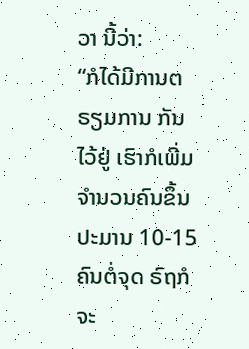ວາ ນີ້ວ່າ:
“ກໍໄດ້ມີການຕຣຽມການ ກັນໄວ້ຢູ່ ເຮົາກໍເພີ່ມຈໍານວນຄົນຂຶ້ນປະມານ 10-15 ຄົນຕໍ່ຈຸດ ຣົຖກໍຈະ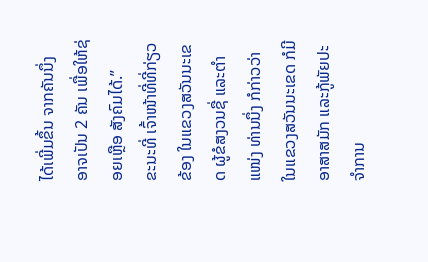ໄດ້ເພີ່ມຂຶ້ນ ຈາກຄັນນຶ່ງ ອາຈເປັນ 2 ຄັນ ເພື່ອໃຫ້ຊ່ອຍເຫຼືອ ສັງຄົມໄດ້.”
ຂະນະທີ່ ເຈົ້າໜ້າທີ່ທີ່ກ່ຽວຂ້ອງ ໃນແຂວງສວັນນະເຂດ ຜູ້ຂໍສງວນຊື່ ແລະຕໍາແໜ່ງ ທ່ານນຶ່ງ ກໍກ່າວວ່າ ໃນແຂວງສວັນນະເຂດ ກໍມີອາສາສມັກ ແລະກູ້ພັຍປະຈໍາການ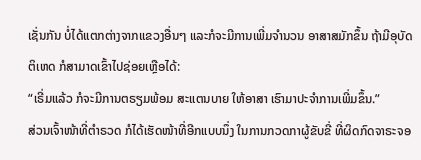ເຊັ່ນກັນ ບໍ່ໄດ້ແຕກຕ່າງຈາກແຂວງອື່ນໆ ແລະກໍຈະມີການເພີ່ມຈໍານວນ ອາສາສມັກຂຶ້ນ ຖ້າມີອຸບັດຕິເຫດ ກໍສາມາດເຂົ້າໄປຊ່ອຍເຫຼືອໄດ້:
“ເຣີ່ມແລ້ວ ກໍຈະມີການຕຣຽມພ້ອມ ສະແຕນບາຍ ໃຫ້ອາສາ ເຮົາມາປະຈໍາການເພີ່ມຂຶ້ນ.”
ສ່ວນເຈົ້າໜ້າທີ່ຕໍາຣວດ ກໍໄດ້ເຮັດໜ້າທີ່ອີກແບບນຶ່ງ ໃນການກວດກາຜູ້ຂັບຂີ່ ທີ່ຜິດກົດຈາຣະຈອ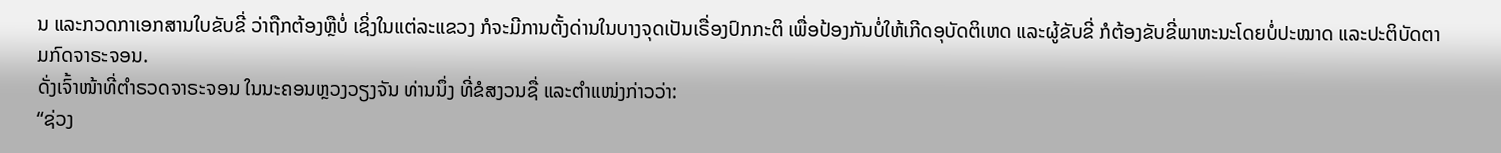ນ ແລະກວດກາເອກສານໃບຂັບຂີ່ ວ່າຖືກຕ້ອງຫຼືບໍ່ ເຊິ່ງໃນແຕ່ລະແຂວງ ກໍຈະມີການຕັ້ງດ່ານໃນບາງຈຸດເປັນເຣື່ອງປົກກະຕິ ເພື່ອປ້ອງກັນບໍ່ໃຫ້ເກີດອຸບັດຕິເຫດ ແລະຜູ້ຂັບຂີ່ ກໍຕ້ອງຂັບຂີ່ພາຫະນະໂດຍບໍ່ປະໝາດ ແລະປະຕິບັດຕາມກົດຈາຣະຈອນ.
ດັ່ງເຈົ້າໜ້າທີ່ຕໍາຣວດຈາຣະຈອນ ໃນນະຄອນຫຼວງວຽງຈັນ ທ່ານນຶ່ງ ທີ່ຂໍສງວນຊື່ ແລະຕໍາແໜ່ງກ່າວວ່າ:
“ຊ່ວງ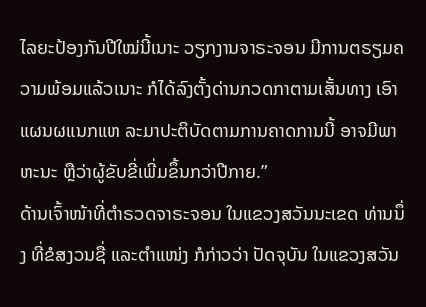ໄລຍະປ້ອງກັນປີໃໝ່ນີ້ເນາະ ວຽກງານຈາຣະຈອນ ມີການຕຣຽມຄວາມພ້ອມແລ້ວເນາະ ກໍໄດ້ລົງຕັ້ງດ່ານກວດກາຕາມເສັ້ນທາງ ເອົາແຜນຜແນກແຫ ລະມາປະຕິບັດຕາມການຄາດການນີ້ ອາຈມີພາຫະນະ ຫຼືວ່າຜູ້ຂັບຂີ່ເພີ່ມຂຶ້ນກວ່າປີກາຍ.”
ດ້ານເຈົ້າໜ້າທີ່ຕໍາຣວດຈາຣະຈອນ ໃນແຂວງສວັນນະເຂດ ທ່ານນຶ່ງ ທີ່ຂໍສງວນຊື່ ແລະຕໍາແໜ່ງ ກໍກ່າວວ່າ ປັດຈຸບັນ ໃນແຂວງສວັນ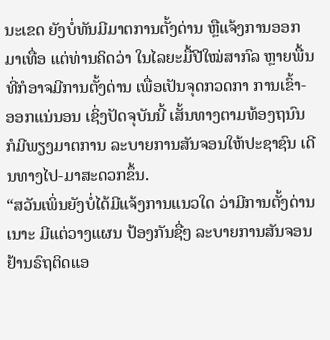ນະເຂດ ຍັງບໍ່ທັນມີມາຕການຕັ້ງດ່ານ ຫຼືແຈ້ງການອອກມາເທື່ອ ແຕ່ທ່ານຄິດວ່າ ໃນໄລຍະມື້ປີໃໝ່ສາກົລ ຫຼາຍພື້ນທີ່ກໍອາຈມີການຕັ້ງດ່ານ ເພື່ອເປັນຈຸດກວດກາ ການເຂົ້າ-ອອກແນ່ນອນ ເຊິ່ງປັດຈຸບັນນີ້ ເສັ້ນທາງຕາມທ້ອງຖນົນ ກໍມີພຽງມາຕການ ລະບາຍການສັນຈອນໃຫ້ປະຊາຊົນ ເດີນທາງໄປ-ມາສະດວກຂຶ້ນ.
“ສວັນເພິ່ນຍັງບໍ່ໄດ້ມີແຈ້ງການແນວໃດ ວ່າມີການຕັ້ງດ່ານເນາະ ມີແຕ່ວາງແຜນ ປ້ອງກັນຊື່ໆ ລະບາຍການສັນຈອນ ຢ້ານຣົຖຕິດແອ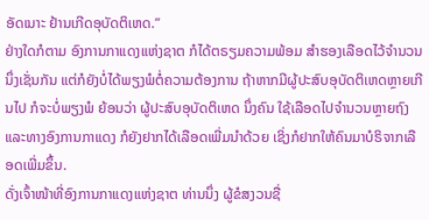ອັດເນາະ ຢ້ານເກີດອຸບັດຕິເຫດ.”
ຢ່າງໃດກໍຕາມ ອົງການກາແດງແຫ່ງຊາຕ ກໍໄດ້ຕຣຽມຄວາມພ້ອມ ສໍາຮອງເລືອດໄວ້ຈໍານວນນຶ່ງເຊັ່ນກັນ ແຕ່ກໍຍັງບໍ່ໄດ້ພຽງພໍຕໍ່ຄວາມຕ້ອງການ ຖ້າຫາກມີຜູ້ປະສົບອຸບັດຕິເຫດຫຼາຍເກີນໄປ ກໍຈະບໍ່ພຽງພໍ ຍ້ອນວ່າ ຜູ້ປະສົບອຸບັດຕິເຫດ ນຶ່ງຄົນ ໃຊ້ເລືອດໄປຈໍານວນຫຼາຍຖົງ ແລະທາງອົງການກາແດງ ກໍຍັງຢາກໄດ້ເລືອດເພີ່ມນໍາດ້ວຍ ເຊິ່ງກໍຢາກໃຫ້ຄົນມາບໍຣິຈາກເລືອດເພີ່ມຂຶ້ນ.
ດັ່ງເຈົ້າໜ້າທີ່ອົງການກາແດງແຫ່ງຊາຕ ທ່ານນຶ່ງ ຜູ້ຂໍສງວນຊື່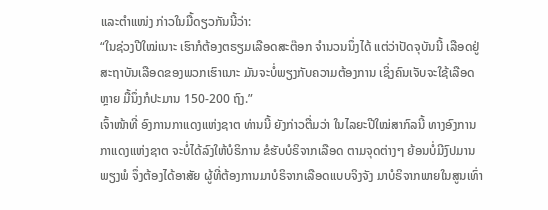ແລະຕໍາແໜ່ງ ກ່າວໃນມື້ດຽວກັນນີ້ວ່າ:
“ໃນຊ່ວງປີໃໝ່ເນາະ ເຮົາກໍຕ້ອງຕຣຽມເລືອດສະຕ໊ອກ ຈໍານວນນຶ່ງໄດ້ ແຕ່ວ່າປັດຈຸບັນນີ້ ເລືອດຢູ່ສະຖາບັນເລືອດຂອງພວກເຮົາເນາະ ມັນຈະບໍ່ພຽງກັບຄວາມຕ້ອງການ ເຊິ່ງຄົນເຈັບຈະໃຊ້ເລືອດຫຼາຍ ມື້ນຶ່ງກໍປະມານ 150-200 ຖົງ.”
ເຈົ້າໜ້າທີ່ ອົງການກາແດງແຫ່ງຊາຕ ທ່ານນີ້ ຍັງກ່າວຕື່ມວ່າ ໃນໄລຍະປີໃໝ່ສາກົລນີ້ ທາງອົງການກາແດງແຫ່ງຊາຕ ຈະບໍ່ໄດ້ລົງໃຫ້ບໍຣິການ ຂໍຮັບບໍຣິຈາກເລືອດ ຕາມຈຸດຕ່າງໆ ຍ້ອນບໍ່ມີງົປມານພຽງພໍ ຈຶ່ງຕ້ອງໄດ້ອາສັຍ ຜູ້ທີ່ຕ້ອງການມາບໍຣິຈາກເລືອດແບບຈິງຈັງ ມາບໍຣິຈາກພາຍໃນສູນເທົ່າ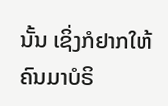ນັ້ນ ເຊິ່ງກໍຢາກໃຫ້ຄົນມາບໍຣິ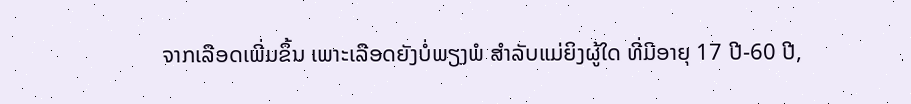ຈາກເລືອດເພີ່ມຂຶ້ນ ເພາະເລືອດຍັງບໍ່ພຽງພໍ ສໍາລັບແມ່ຍິງຜູ້ໃດ ທີ່ມີອາຍຸ 17 ປີ-60 ປີ,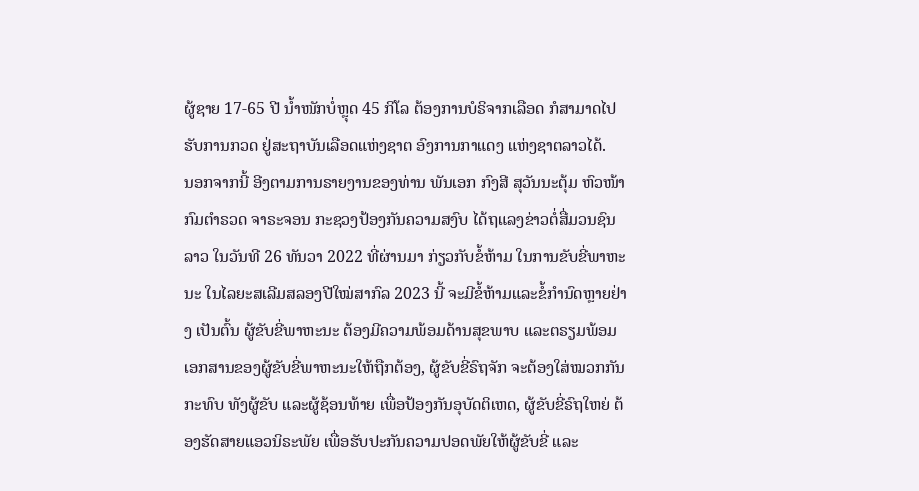ຜູ້ຊາຍ 17-65 ປີ ນໍ້າໜັກບໍ່ຫຼຸດ 45 ກິໂລ ຕ້ອງການບໍຣິຈາກເລືອດ ກໍສາມາດໄປຮັບການກວດ ຢູ່ສະຖາບັນເລືອດແຫ່ງຊາຕ ອົງການກາແດງ ແຫ່ງຊາຕລາວໄດ້.
ນອກຈາກນີ້ ອີງຕາມການຣາຍງານຂອງທ່ານ ພັນເອກ ກົງສີ ສຸວັນນະຕຸ້ມ ຫົວໜ້າກົມຕໍາຣວດ ຈາຣະຈອນ ກະຊວງປ້ອງກັນຄວາມສງົບ ໄດ້ຖແລງຂ່າວຕໍ່ສື່ມວນຊົນລາວ ໃນວັນທີ 26 ທັນວາ 2022 ທີ່ຜ່ານມາ ກ່ຽວກັບຂໍ້ຫ້າມ ໃນການຂັບຂີ່ພາຫະນະ ໃນໄລຍະສເລີມສລອງປີໃໝ່ສາກົລ 2023 ນີ້ ຈະມີຂໍ້ຫ້າມແລະຂໍ້ກໍານົດຫຼາຍຢ່າງ ເປັນຕົ້ນ ຜູ້ຂັບຂີ່ພາຫະນະ ຕ້ອງມີຄວາມພ້ອມດ້ານສຸຂພາບ ແລະຕຣຽມພ້ອມເອກສານຂອງຜູ້ຂັບຂີ່ພາຫະນະໃຫ້ຖືກຕ້ອງ, ຜູ້ຂັບຂີ່ຣົຖຈັກ ຈະຕ້ອງໃສ່ໝວກກັນກະທົບ ທັງຜູ້ຂັບ ແລະຜູ້ຊ້ອນທ້າຍ ເພື່ອປ້ອງກັນອຸບັດຕິເຫດ, ຜູ້ຂັບຂີ່ຣົຖໃຫຍ່ ຕ້ອງຮັດສາຍແອວນິຣະພັຍ ເພື່ອຮັບປະກັນຄວາມປອດພັຍໃຫ້ຜູ້ຂັບຂີ່ ແລະ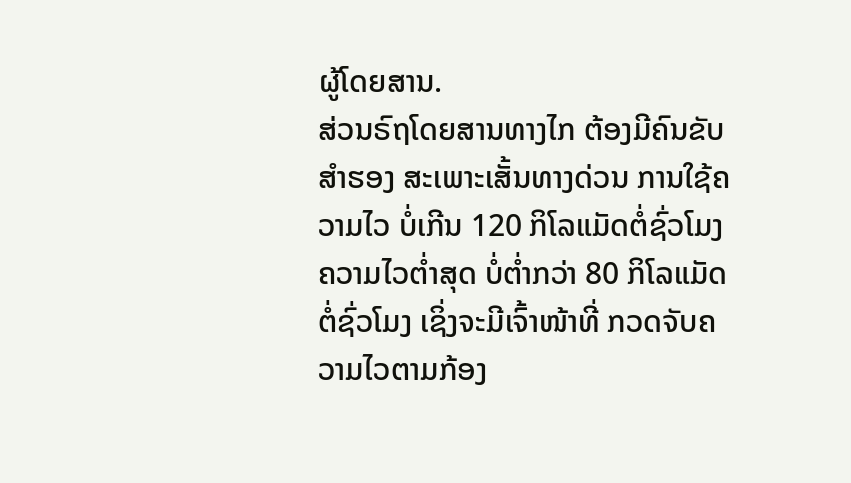ຜູ້ໂດຍສານ.
ສ່ວນຣົຖໂດຍສານທາງໄກ ຕ້ອງມີຄົນຂັບສໍາຮອງ ສະເພາະເສັ້ນທາງດ່ວນ ການໃຊ້ຄວາມໄວ ບໍ່ເກີນ 120 ກິໂລແມັດຕໍ່ຊົ່ວໂມງ ຄວາມໄວຕໍ່າສຸດ ບໍ່ຕໍ່າກວ່າ 80 ກິໂລແມັດຕໍ່ຊົ່ວໂມງ ເຊິ່ງຈະມີເຈົ້າໜ້າທີ່ ກວດຈັບຄວາມໄວຕາມກ້ອງ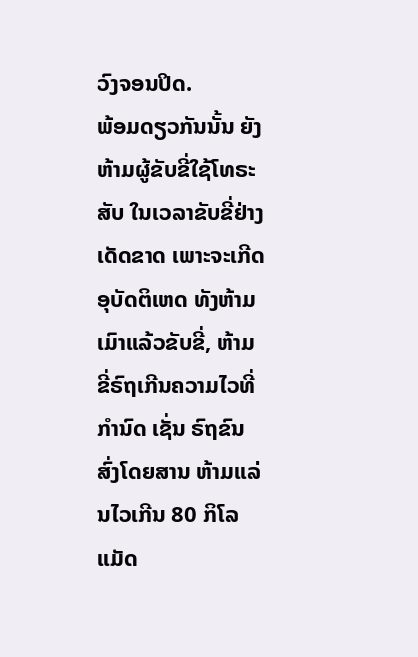ວົງຈອນປິດ.
ພ້ອມດຽວກັນນັ້ນ ຍັງຫ້າມຜູ້ຂັບຂີ່ໃຊ້ໂທຣະສັບ ໃນເວລາຂັບຂີ່ຢ່າງເດັດຂາດ ເພາະຈະເກີດອຸບັດຕິເຫດ ທັງຫ້າມເມົາແລ້ວຂັບຂີ່, ຫ້າມຂີ່ຣົຖເກີນຄວາມໄວທີ່ກໍານົດ ເຊັ່ນ ຣົຖຂົນສົ່ງໂດຍສານ ຫ້າມແລ່ນໄວເກີນ 80 ກິໂລແມັດ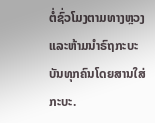ຕໍ່ຊົ່ວໂມງຕາມທາງຫຼວງ ແລະຫ້າມນໍາຣົຖກະບະ ບັນທຸກຄົນໂດຍສານໃສ່ກະບະ.